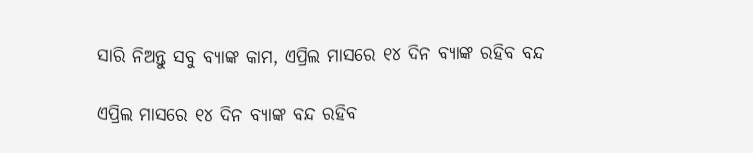ସାରି ନିଅନ୍ତୁ ସବୁ ବ୍ଯାଙ୍କ କାମ, ଏପ୍ରିଲ ମାସରେ ୧୪ ଦିନ ବ୍ଯାଙ୍କ ରହିବ ବନ୍ଦ

ଏପ୍ରିଲ ମାସରେ ୧୪ ଦିନ ବ୍ଯାଙ୍କ ବନ୍ଦ ରହିବ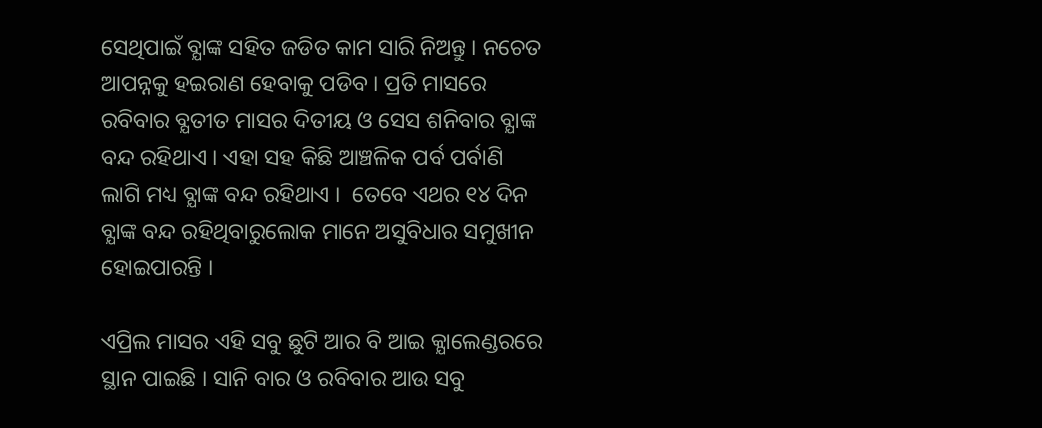ସେଥିପାଇଁ ବ୍ଯାଙ୍କ ସହିତ ଜଡିତ କାମ ସାରି ନିଅନ୍ତୁ । ନଚେତ ଆପନ୍ନକୁ ହଇରାଣ ହେବାକୁ ପଡିବ । ପ୍ରତି ମାସରେ ରବିବାର ବ୍ଯତୀତ ମାସର ଦିତୀୟ ଓ ସେସ ଶନିବାର ବ୍ଯାଙ୍କ ବନ୍ଦ ରହିଥାଏ । ଏହା ସହ କିଛି ଆଞ୍ଚଳିକ ପର୍ବ ପର୍ବାଣି ଲାଗି ମଧ୍ୟ ବ୍ଯାଙ୍କ ବନ୍ଦ ରହିଥାଏ ।  ତେବେ ଏଥର ୧୪ ଦିନ ବ୍ଯାଙ୍କ ବନ୍ଦ ରହିଥିବାରୁଲୋକ ମାନେ ଅସୁବିଧାର ସମୁଖୀନ ହୋଇପାରନ୍ତି ।

ଏପ୍ରିଲ ମାସର ଏହି ସବୁ ଛୁଟି ଆର ବି ଆଇ କ୍ଯାଲେଣ୍ଡରରେ ସ୍ଥାନ ପାଇଛି । ସାନି ବାର ଓ ରବିବାର ଆଉ ସବୁ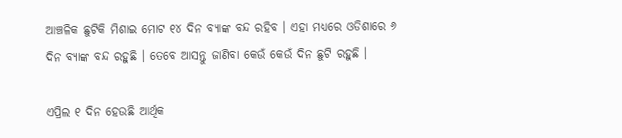ଆଞ୍ଚଳିକ ଛୁଟିକି ମିଶାଇ ମୋଟ ୧୪ ଦିନ ବ୍ଯାଙ୍କ ବନ୍ଦ ରହିବ । ଏହା ମଧ୍ୟରେ ଓଡିଶାରେ ୬ ଦିନ ବ୍ଯାଙ୍କ ବନ୍ଦ ରହୁଛି । ତେବେ ଆସନ୍ତୁ ଜାଣିବା କେଉଁ କେଉଁ ଦିନ ଛୁଟି ରହୁଛି ।

ଏପ୍ରିଲ ୧ ଦିନ ହେଉଛି ଆର୍ଥିକ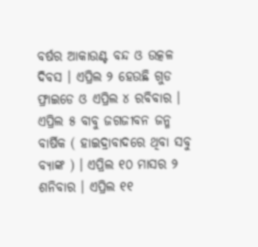ବର୍ଷର ଆକାଉଣ୍ଟ ବନ୍ଦ ଓ ଉତ୍କଳ ଦିବସ । ଏପ୍ରିଲ ୨ ହେଉଛି ଗୁଡ ଫ୍ରାଇଡେ ଓ ଏପ୍ରିଲ ୪ ରବିବାର । ଏପ୍ରିଲ ୫ ବାବୁ ଜଗଜୀବନ ଜନ୍ମ ବାର୍ଷିକ ( ହାଇଦ୍ରାବାଦରେ ଥିବା ସବୁ ବ୍ଯାଙ୍କ ) । ଏପ୍ରିଲ ୧୦ ମାସର ୨ ଶନିବାର । ଏପ୍ରିଲ ୧୧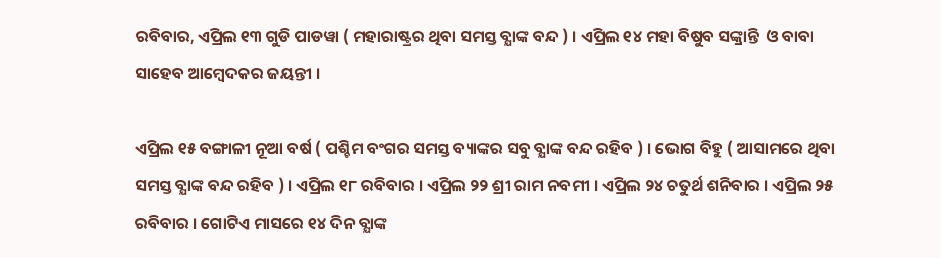ରବିବାର, ଏପ୍ରିଲ ୧୩ ଗୁଡି ପାଡୱା ( ମହାରାଷ୍ଟ୍ରର ଥିବା ସମସ୍ତ ବ୍ଯାଙ୍କ ବନ୍ଦ ) । ଏପ୍ରିଲ ୧୪ ମହା ବିଷୁବ ସଙ୍କ୍ରାନ୍ତି  ଓ ବାବା ସାହେବ ଆମ୍ବେଦକର ଜୟନ୍ତୀ ।

ଏପ୍ରିଲ ୧୫ ବଙ୍ଗାଳୀ ନୂଆ ବର୍ଷ ( ପଶ୍ଚିମ ବଂଗର ସମସ୍ତ ବ୍ୟାଙ୍କର ସବୁ ବ୍ଯାଙ୍କ ବନ୍ଦ ରହିବ ) । ଭୋଗ ବିହୁ ( ଆସାମରେ ଥିବା ସମସ୍ତ ବ୍ଯାଙ୍କ ବନ୍ଦ ରହିବ ) । ଏପ୍ରିଲ ୧୮ ରବିବାର । ଏପ୍ରିଲ ୨୨ ଶ୍ରୀ ରାମ ନବମୀ । ଏପ୍ରିଲ ୨୪ ଚତୁର୍ଥ ଶନିବାର । ଏପ୍ରିଲ ୨୫ ରବିବାର । ଗୋଟିଏ ମାସରେ ୧୪ ଦିନ ବ୍ଯାଙ୍କ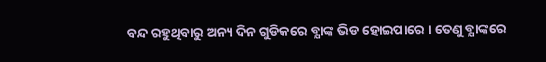ବନ୍ଦ ରହୁଥିବାରୁ ଅନ୍ୟ ଦିନ ଗୁଡିକରେ ବ୍ଯାଙ୍କ ଭିଡ ହୋଇପାରେ । ତେଣୁ ବ୍ଯାଙ୍କରେ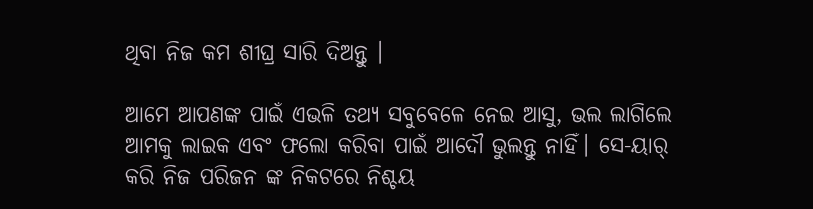ଥିବା ନିଜ କମ ଶୀଘ୍ର ସାରି ଦିଅନ୍ତୁ ।

ଆମେ ଆପଣଙ୍କ ପାଇଁ ଏଭଳି ତଥ୍ୟ ସବୁବେଳେ ନେଇ ଆସୁ, ଭଲ ଲାଗିଲେ ଆମକୁ ଲାଇକ ଏବଂ ଫଲୋ କରିବା ପାଇଁ ଆଦୌ ଭୁଲନ୍ତୁ ନାହିଁ। ସେ-ୟାର୍ କରି ନିଜ ପରିଜନ ଙ୍କ ନିକଟରେ ନିଶ୍ଚୟ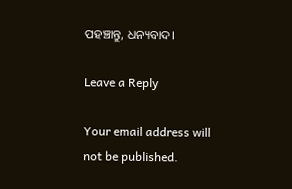ପହଞ୍ଚାନ୍ତୁ, ଧନ୍ୟବାଦ।

Leave a Reply

Your email address will not be published.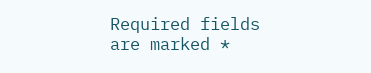Required fields are marked *